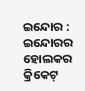ଇନ୍ଦୋର : ଇନ୍ଦୋରର ହୋଲକର କ୍ରିକେଟ୍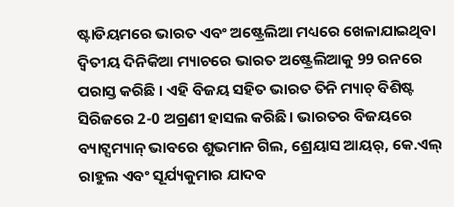ଷ୍ଟାଡିୟମରେ ଭାରତ ଏବଂ ଅଷ୍ଟ୍ରେଲିଆ ମଧ୍ୟରେ ଖେଳାଯାଇଥିବା ଦ୍ୱିତୀୟ ଦିନିକିଆ ମ୍ୟାଚରେ ଭାରତ ଅଷ୍ଟ୍ରେଲିଆକୁ 99 ରନରେ ପରାସ୍ତ କରିଛି । ଏହି ବିଜୟ ସହିତ ଭାରତ ତିନି ମ୍ୟାଚ୍ ବିଶିଷ୍ଟ ସିରିଜରେ 2-0 ଅଗ୍ରଣୀ ହାସଲ କରିଛି। ଭାରତର ବିଜୟରେ ବ୍ୟାଟ୍ସମ୍ୟାନ୍ ଭାବରେ ଶୁଭମାନ ଗିଲ, ଶ୍ରେୟାସ ଆୟର୍, କେ.ଏଲ୍ ରାହୁଲ ଏବଂ ସୂର୍ଯ୍ୟକୁମାର ଯାଦବ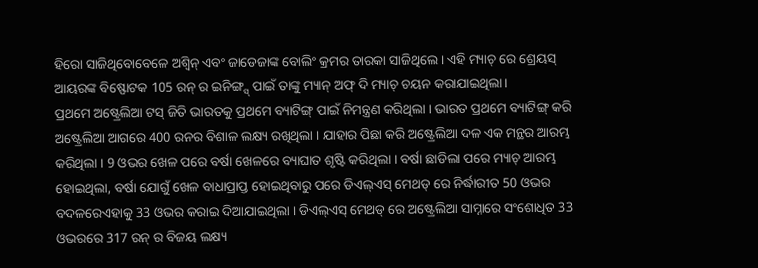ହିରୋ ସାଜିଥିବୋବେଳେ ଅଶ୍ୱିନ୍ ଏବଂ ଜାଡେଜାଙ୍କ ବୋଲିଂ କ୍ରମର ତାରକା ସାଜିଥିଲେ । ଏହି ମ୍ୟାଚ୍ ରେ ଶ୍ରେୟସ୍ ଆୟରଙ୍କ ବିଷ୍ଫୋଟକ 105 ରନ୍ ର ଇନିଙ୍ଗ୍ସ୍ ପାଇଁ ତାଙ୍କୁ ମ୍ୟାନ୍ ଅଫ୍ ଦି ମ୍ୟାଚ୍ ଚୟନ କରାଯାଇଥିଲା।
ପ୍ରଥମେ ଅଷ୍ଟ୍ରେଲିଆ ଟସ୍ ଜିତି ଭାରତକୁ ପ୍ରଥମେ ବ୍ୟାଟିଙ୍ଗ୍ ପାଇଁ ନିମନ୍ତ୍ରଣ କରିଥିଲା । ଭାରତ ପ୍ରଥମେ ବ୍ୟାଟିଙ୍ଗ୍ କରି ଅଷ୍ଟ୍ରେଲିଆ ଆଗରେ 400 ରନର ବିଶାଳ ଲକ୍ଷ୍ୟ ରଖିଥିଲା । ଯାହାର ପିଛା କରି ଅଷ୍ଟ୍ରେଲିଆ ଦଳ ଏକ ମନ୍ଥର ଆରମ୍ଭ କରିଥିଲା । 9 ଓଭର ଖେଳ ପରେ ବର୍ଷା ଖେଳରେ ବ୍ୟାଘାତ ଶୃଷ୍ଟି କରିଥିଲା । ବର୍ଷା ଛାଡିଲା ପରେ ମ୍ୟାଚ୍ ଆରମ୍ଭ ହୋଇଥିଲା, ବର୍ଷା ଯୋଗୁଁ ଖେଳ ବାଧାପ୍ରାପ୍ତ ହୋଇଥିବାରୁ ପରେ ଡିଏଲ୍ଏସ୍ ମେଥଡ୍ ରେ ନିର୍ଦ୍ଧାରୀତ 50 ଓଭର ବଦଳରେଏହାକୁ 33 ଓଭର କରାଇ ଦିଆଯାଇଥିଲା । ଡିଏଲ୍ଏସ୍ ମେଥଡ୍ ରେ ଅଷ୍ଟ୍ରେଲିଆ ସାମ୍ନାରେ ସଂଶୋଧିତ 33 ଓଭରରେ 317 ରନ୍ ର ବିଜୟ ଲକ୍ଷ୍ୟ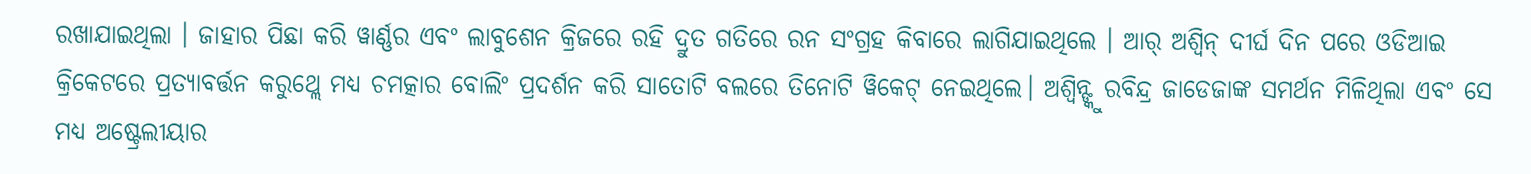ରଖାଯାଇଥିଲା । ଜାହାର ପିଛା କରି ୱାର୍ଣ୍ଣର ଏବଂ ଲାବୁଶେନ କ୍ରିଜରେ ରହି ଦ୍ରୁତ ଗତିରେ ରନ ସଂଗ୍ରହ କିବାରେ ଲାଗିଯାଇଥିଲେ । ଆର୍ ଅଶ୍ୱିନ୍ ଦୀର୍ଘ ଦିନ ପରେ ଓଡିଆଇ କ୍ରିକେଟରେ ପ୍ରତ୍ୟାବର୍ତ୍ତନ କରୁଥ୍ଲେ ମଧ୍ୟ ଚମତ୍କାର ବୋଲିଂ ପ୍ରଦର୍ଶନ କରି ସାତୋଟି ବଲରେ ତିନୋଟି ୱିକେଟ୍ ନେଇଥିଲେ। ଅଶ୍ୱିନ୍ଙ୍କୁ ରବିନ୍ଦ୍ର ଜାଡେଜାଙ୍କ ସମର୍ଥନ ମିଳିଥିଲା ଏବଂ ସେ ମଧ୍ୟ ଅଷ୍ଟ୍ରେଲୀୟାର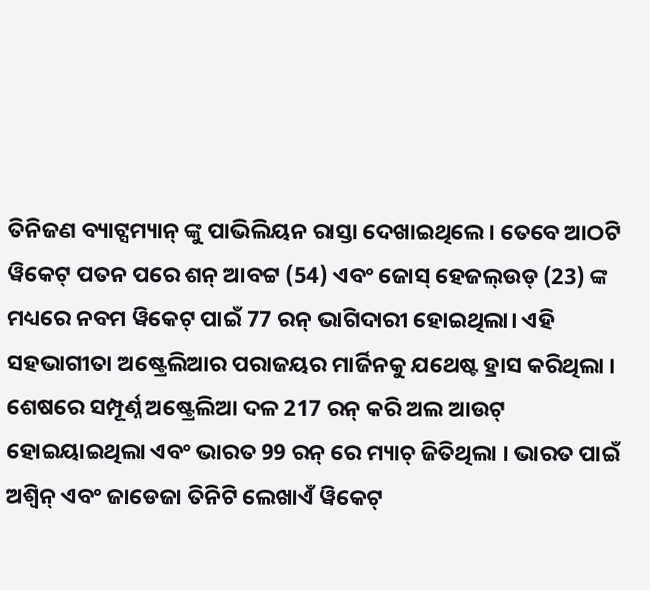ତିନିଜଣ ବ୍ୟାଟ୍ସମ୍ୟାନ୍ ଙ୍କୁ ପାଭିଲିୟନ ରାସ୍ତା ଦେଖାଇଥିଲେ। ତେବେ ଆଠଟି ୱିକେଟ୍ ପତନ ପରେ ଶନ୍ ଆବଟ୍ଟ (54) ଏବଂ ଜୋସ୍ ହେଜଲ୍ଉଡ୍ (23) ଙ୍କ ମଧ୍ୟରେ ନବମ ୱିକେଟ୍ ପାଇଁ 77 ରନ୍ ଭାଗିଦାରୀ ହୋଇଥିଲା। ଏହି ସହଭାଗୀତା ଅଷ୍ଟ୍ରେଲିଆର ପରାଜୟର ମାର୍ଜିନକୁ ଯଥେଷ୍ଟ ହ୍ରାସ କରିଥିଲା । ଶେଷରେ ସମ୍ପୂର୍ଣ୍ନ ଅଷ୍ଟ୍ରେଲିଆ ଦଳ 217 ରନ୍ କରି ଅଲ ଆଉଟ୍ ହୋଇୟାଇଥିଲା ଏବଂ ଭାରତ 99 ରନ୍ ରେ ମ୍ୟାଚ୍ ଜିତିଥିଲା । ଭାରତ ପାଇଁ ଅଶ୍ୱିନ୍ ଏବଂ ଜାଡେଜା ତିନିଟି ଲେଖାଏଁ ୱିକେଟ୍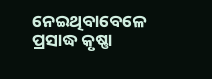ନେଇଥିବାବେଳେ ପ୍ରସାଦ୍ଧ କୃଷ୍ଣା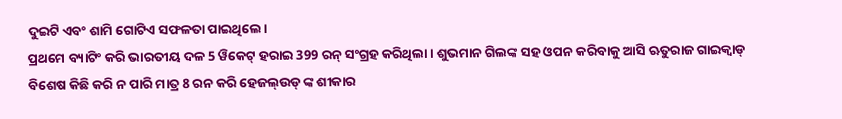ଦୁଇଟି ଏବଂ ଶାମି ଗୋଟିଏ ସଫଳତା ପାଇଥିଲେ।
ପ୍ରଥମେ ବ୍ୟାଟିଂ କରି ଭାରତୀୟ ଦଳ 5 ୱିକେଟ୍ ହରାଇ 399 ରନ୍ ସଂଗ୍ରହ କରିଥିଲା। ଶୁଭମାନ ଗିଲଙ୍କ ସହ ଓପନ କରିବାକୁ ଆସି ଋତୁରାଜ ଗାଇକ୍ୱାଡ୍ ବିଶେଷ କିଛି କରି ନ ପାରି ମାତ୍ର 8 ରନ କରି ହେଜଲ୍ଉଡ୍ ଙ୍କ ଶୀକାର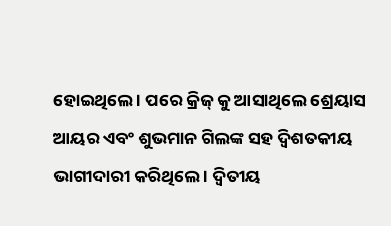ହୋଇଥିଲେ । ପରେ କ୍ରିଜ୍ କୁ ଆସାଥିଲେ ଶ୍ରେୟାସ ଆୟର ଏବଂ ଶୁଭମାନ ଗିଲଙ୍କ ସହ ଦ୍ୱିଶତକୀୟ ଭାଗୀଦାରୀ କରିଥିଲେ । ଦ୍ୱିତୀୟ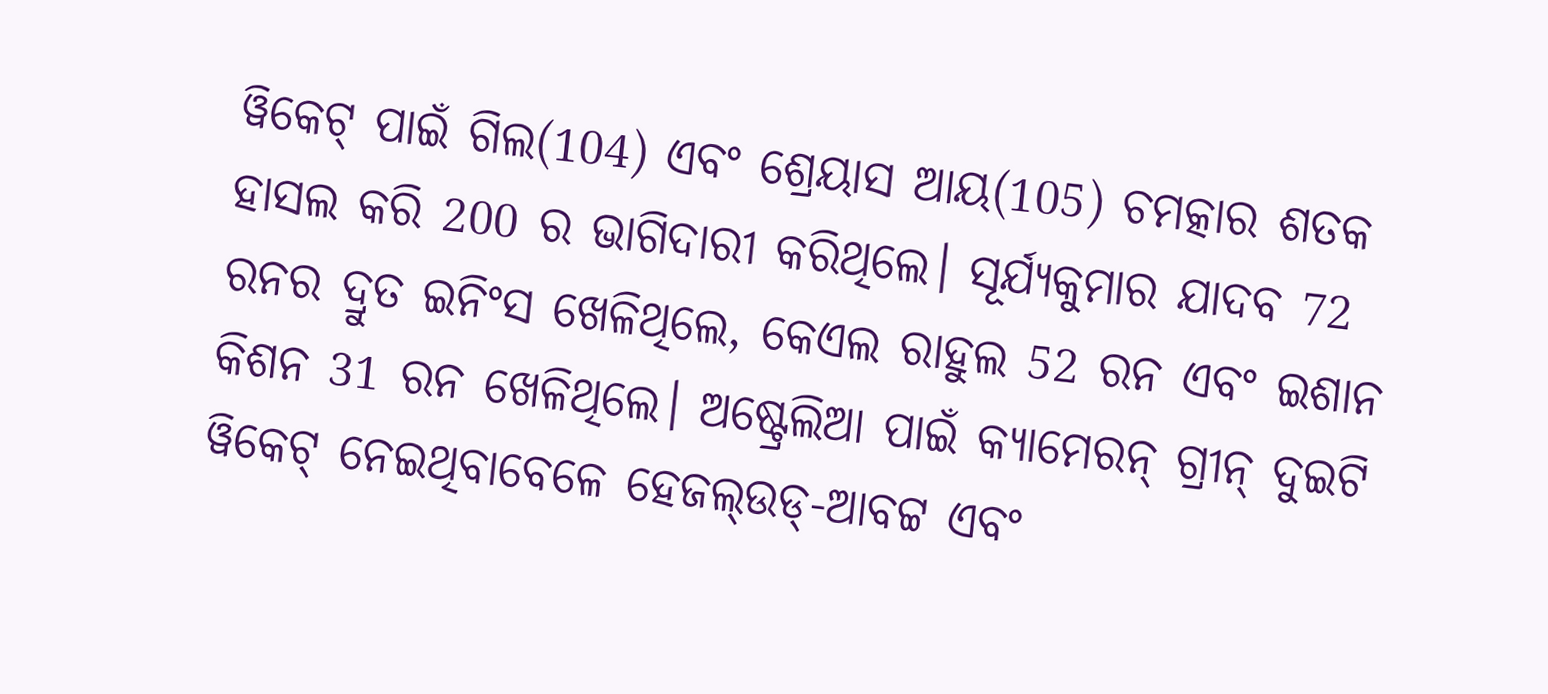ୱିକେଟ୍ ପାଇଁ ଗିଲ(104) ଏବଂ ଶ୍ରେୟାସ ଆୟ(105) ଚମତ୍କାର ଶତକ ହାସଲ କରି 200 ର ଭାଗିଦାରୀ କରିଥିଲେ। ସୂର୍ଯ୍ୟକୁମାର ଯାଦବ 72 ରନର ଦ୍ରୁତ ଇନିଂସ ଖେଳିଥିଲେ, କେଏଲ ରାହୁଲ 52 ରନ ଏବଂ ଇଶାନ କିଶନ 31 ରନ ଖେଳିଥିଲେ। ଅଷ୍ଟ୍ରେଲିଆ ପାଇଁ କ୍ୟାମେରନ୍ ଗ୍ରୀନ୍ ଦୁଇଟି ୱିକେଟ୍ ନେଇଥିବାବେଳେ ହେଜଲ୍ଉଡ୍-ଆବଟ୍ଟ ଏବଂ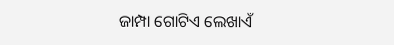ଜାମ୍ପା ଗୋଟିଏ ଲେଖାଏଁ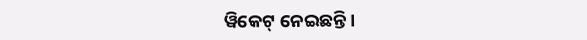ୱିକେଟ୍ ନେଇଛନ୍ତି।